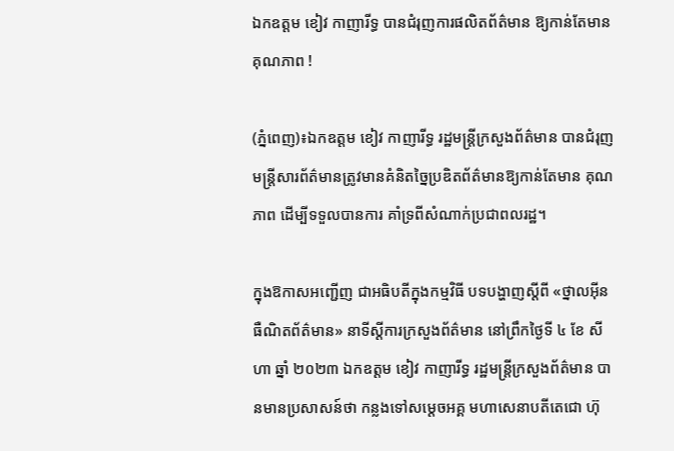ឯកឧត្តម ខៀវ កាញារីទ្ធ បានជំរុញការផលិតព័ត៌មាន ឱ្យកាន់តែមានគុណភាព !

(ភ្នំពេញ)៖ឯកឧត្តម ខៀវ កាញារីទ្ធ រដ្ឋមន្រ្តីក្រសួងព័ត៌មាន បានជំរុញមន្ដ្រីសារព័ត៌មានត្រូវមានគំនិតច្នៃប្រឌិតព័ត៌មានឱ្យកាន់តែមាន គុណភាព ដើម្បីទទួលបានការ គាំទ្រពីសំណាក់ប្រជាពលរដ្ឋ។

ក្នុងឱកាសអញ្ជើញ ជាអធិបតីក្នុងកម្មវិធី បទបង្ហាញស្ដីពី «ថ្នាលអ៊ីនធឺណិតព័ត៌មាន» នាទីស្ដីការក្រសួងព័ត៌មាន នៅព្រឹកថ្ងៃទី ៤ ខែ សីហា ឆ្នាំ ២០២៣ ឯកឧត្តម ខៀវ កាញារីទ្ធ រដ្ឋមន្រ្តីក្រសួងព័ត៌មាន បានមានប្រសាសន៍ថា កន្លងទៅសម្តេចអគ្គ មហាសេនាបតីតេជោ ហ៊ុ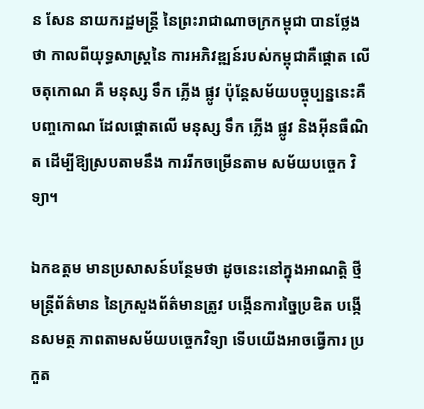ន សែន នាយករដ្ឋមន្ត្រី នៃព្រះរាជាណាចក្រកម្ពុជា បានថ្លែងថា កាលពីយុទ្ធសាស្រ្តនៃ ការអភិវឌ្ឍន៍របស់កម្ពុជាគឺផ្តោត លើចតុកោណ គឺ មនុស្ស ទឹក ភ្លើង ផ្លូវ ប៉ុន្ដែសម័យបច្ចុប្បន្ននេះគឺ បញ្ចកោណ ដែលផ្តោតលើ មនុស្ស ទឹក ភ្លើង ផ្លូវ និងអ៊ីនធឺណិត ដើម្បីឱ្យស្របតាមនឹង ការរីកចម្រើនតាម សម័យបច្ចេក វិទ្យា។

ឯកឧត្តម មានប្រសាសន៍បន្ថែមថា ដូចនេះនៅក្នុងអាណត្តិ ថ្មីមន្ដ្រីព័ត៌មាន នៃក្រសួងព័ត៌មានត្រូវ បង្កើនការច្នៃប្រឌិត បង្កើនសមត្ថ ភាពតាមសម័យបច្ចេកវិទ្យា ទើបយើងអាចធ្វើការ ប្រកួត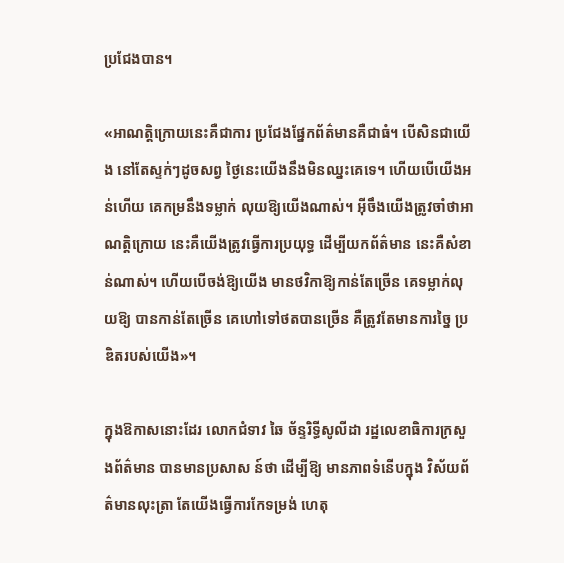ប្រជែងបាន។

«អាណត្តិក្រោយនេះគឺជាការ ប្រជែងផ្នែកព័ត៌មានគឺជាធំ។ បើសិនជាយើង នៅតែស្ទក់ៗដូចសព្វ ថ្ងៃនេះយើងនឹងមិនឈ្នះគេទេ។ ហើយបើយើងអន់ហើយ គេកម្រនឹងទម្លាក់ លុយឱ្យយើងណាស់។ អ៊ីចឹងយើងត្រូវចាំថាអាណត្តិក្រោយ នេះគឺយើងត្រូវធ្វើការប្រយុទ្ធ ដើម្បីយកព័ត៌មាន នេះគឺសំខាន់ណាស់។ ហើយបើចង់ឱ្យយើង មានថវិកាឱ្យកាន់តែច្រើន គេទម្លាក់លុយឱ្យ បានកាន់តែច្រើន គេហៅទៅថតបានច្រើន គឺត្រូវតែមានការច្នៃ ប្រឌិតរបស់យើង»។

ក្នុងឱកាសនោះដែរ លោកជំទាវ ឆៃ ច័ន្ទរិទ្ធីសូលីដា រដ្ឋលេខាធិការក្រសួងព័ត៌មាន បានមានប្រសាស ន៍ថា ដើម្បីឱ្យ មានភាពទំនើបក្នុង វិស័យព័ត៌មានលុះត្រា តែយើងធ្វើការកែទម្រង់ ហេតុ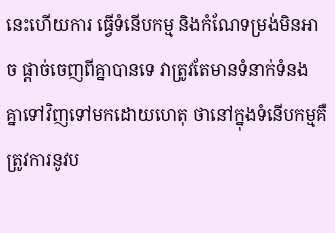នេះហើយការ ធ្វើទំនើបកម្ម និងកំណែទម្រង់មិនអាច ផ្តាច់ចេញពីគ្នាបានទេ វាត្រូវតែមានទំនាក់ទំនង គ្នាទៅវិញទៅមកដោយហេតុ ថានៅក្នុងទំនើបកម្មគឺ ត្រូវការនូវប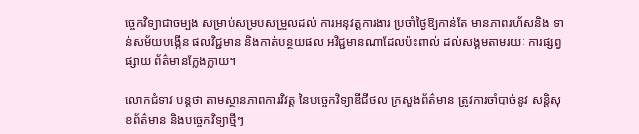ច្ចេកវិទ្យាជាចម្បង សម្រាប់សម្របសម្រួលដល់ ការអនុវត្តការងារ ប្រចាំថ្ងៃឱ្យកាន់តែ មានភាពរហ័សនិង ទាន់សម័យបង្កើន ផលវិជ្ជមាន និងកាត់បន្ថយផល អវិជ្ជមានណាដែលប៉ះពាល់ ដល់សង្គមតាមរយៈ ការផ្សព្វផ្សាយ ព័ត៌មានក្លែងក្លាយ។

លោកជំទាវ បន្ដថា តាមស្ថានភាពការវិវត្ត នៃបច្ចេកវិទ្យាឌីជីថល ក្រសួងព័ត៌មាន ត្រូវការចាំបាច់នូវ សន្តិសុខព័ត៌មាន និងបច្ចេកវិទ្យាថ្មីៗ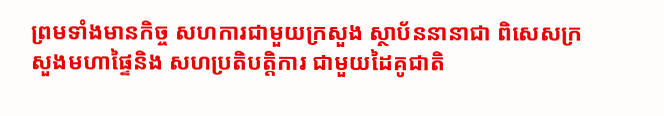ព្រមទាំងមានកិច្ច សហការជាមួយក្រសួង ស្ថាប័ននានាជា ពិសេសក្រសួងមហាផ្ទៃនិង សហប្រតិបត្តិការ ជាមួយដៃគូជាតិ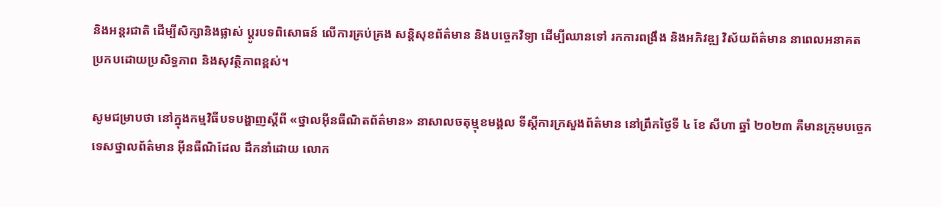និងអន្តរជាតិ ដើម្បីសិក្សានិងផ្លាស់ ប្ដូរបទពិសោធន៍ លើការគ្រប់គ្រង សន្តិសុខព័ត៌មាន និងបច្ចេកវិទ្យា ដើម្បីឈានទៅ រកការពង្រឹង និងអភិវឌ្ឍ វិស័យព័ត៌មាន នាពេលអនាគត ប្រកបដោយប្រសិទ្ធភាព និងសុវត្ថិភាពខ្ពស់។

សូមជម្រាបថា នៅក្នុងកម្មវិធីបទបង្ហាញស្ដីពី «ថ្នាលអ៊ីនធឺណិតព័ត៌មាន» នាសាលចតុម្មុខមង្គល ទីស្ដីការក្រសួងព័ត៌មាន នៅព្រឹកថ្ងៃទី ៤ ខែ សីហា ឆ្នាំ ២០២៣ គឺមានក្រុមបច្ចេក ទេសថ្នាលព័ត៌មាន អ៊ីនធឺណិដែល ដឹកនាំដោយ លោក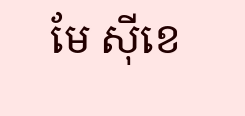មែ ស៊ីខេ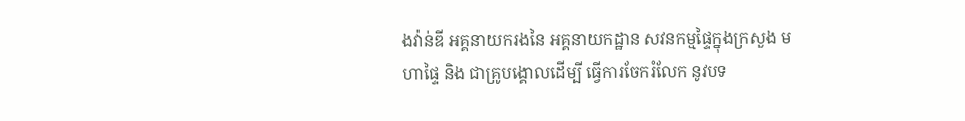ងវ៉ាន់ឌី អគ្គនាយករងនៃ អគ្គនាយកដ្ឋាន សវនកម្មផ្ទៃក្នុងក្រសួង មហាផ្ទៃ និង ជាគ្រូបង្គោលដើម្បី ធ្វើការចែករំលែក នូវបទ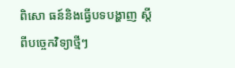ពិសោ ធន៍និងធ្វើបទបង្ហាញ ស្តីពីបច្ចេកវិទ្យាថ្មីៗ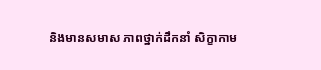និងមានសមាស ភាពថ្នាក់ដឹកនាំ សិក្ខាកាម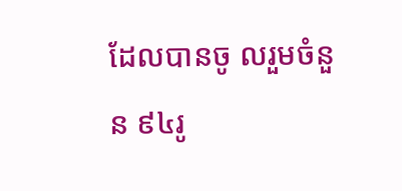ដែលបានចូ លរួមចំនួន ៩៤រូ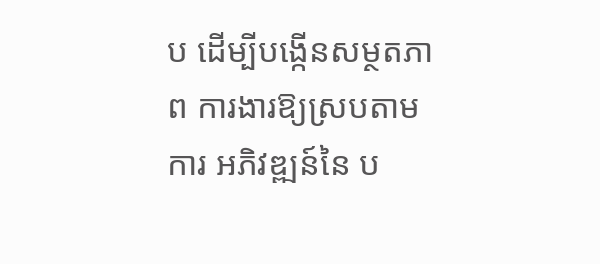ប ដើម្បីបង្កើនសម្ថតភាព ការងារឱ្យស្របតាមការ អភិវឌ្ឍន៍នៃ ប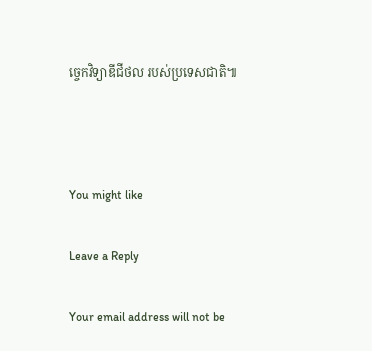ច្ចេកវិទ្យាឌីជីថល របស់ប្រទេសជាតិ៕



You might like

Leave a Reply

Your email address will not be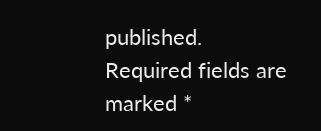published. Required fields are marked *